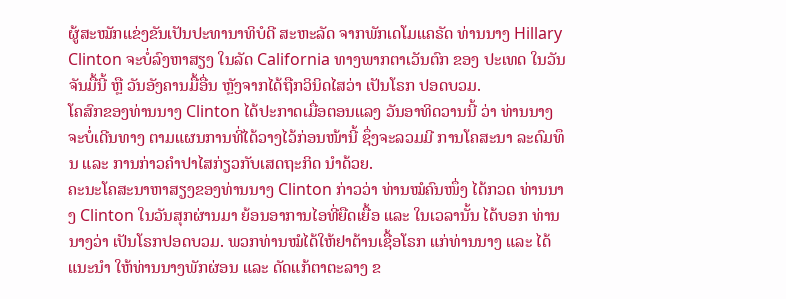ຜູ້ສະໝັກແຂ່ງຂັນເປັນປະທານາທິບໍດີ ສະຫະລັດ ຈາກພັກເດໂມແຄຣັດ ທ່ານນາງ Hillary Clinton ຈະບໍ່ລົງຫາສຽງ ໃນລັດ California ທາງພາກຕາເວັນຕົກ ຂອງ ປະເທດ ໃນວັນຈັນມື້ນີ້ ຫຼື ວັນອັງຄານມື້ອື່ນ ຫຼັງຈາກໄດ້ຖືກວິນິດໄສວ່າ ເປັນໂຣກ ປອດບວມ.
ໂຄສົກຂອງທ່ານນາງ Clinton ໄດ້ປະກາດເມື່ອຕອນແລງ ວັນອາທິດວານນີ້ ວ່າ ທ່ານນາງ ຈະບໍ່ເດີນທາງ ຕາມແຜນການທີ່ໄດ້ວາງໄວ້ກ່ອນໜ້ານີ້ ຊຶ່ງຈະລວມມີ ການໂຄສະນາ ລະດົມທຶນ ແລະ ການກ່າວຄຳປາໄສກ່ຽວກັບເສດຖະກິດ ນຳດ້ວຍ.
ຄະນະໂຄສະນາຫາສຽງຂອງທ່ານນາງ Clinton ກ່າວວ່າ ທ່ານໝໍຄົນໜຶ່ງ ໄດ້ກວດ ທ່ານນາງ Clinton ໃນວັນສຸກຜ່ານມາ ຍ້ອນອາການໄອທີ່ຍືດເຍື້ອ ແລະ ໃນເວລານັ້ນ ໄດ້ບອກ ທ່ານນາງວ່າ ເປັນໂຣກປອດບວມ. ພວກທ່ານໝໍໄດ້ໃຫ້ຢາຕ້ານເຊື້ອໂຣກ ແກ່ທ່ານນາງ ແລະ ໄດ້ແນະນຳ ໃຫ້ທ່ານນາງພັກຜ່ອນ ແລະ ດັດແກ້ຕາຕະລາງ ຂ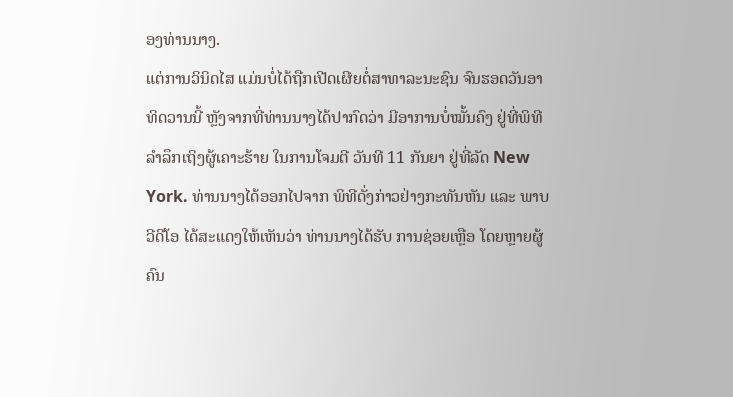ອງທ່ານນາງ.
ແຕ່ການວິນິດໄສ ແມ່ນບໍ່ໄດ້ຖືກເປີດເຜີຍຕໍ່ສາທາລະນະຊົນ ຈົນຮອດວັນອາທິດວານນີ້ ຫຼັງຈາກທີ່ທ່ານນາງໄດ້ປາກົດວ່າ ມີອາການບໍ່ໝັ້ນຄົງ ຢູ່ທີ່ພິທີລຳລຶກເຖິງຜູ້ເຄາະຮ້າຍ ໃນການໂຈມຕີ ວັນທີ 11 ກັນຍາ ຢູ່ທີ່ລັດ New York. ທ່ານນາງໄດ້ອອກໄປຈາກ ພິທີດັ່ງກ່າວຢ່າງກະທັນຫັນ ແລະ ພາບວີດີໂອ ໄດ້ສະແດງໃຫ້ເຫັນວ່າ ທ່ານນາງໄດ້ຮັບ ການຊ່ອຍເຫຼືອ ໂດຍຫຼາຍຜູ້ຄົນ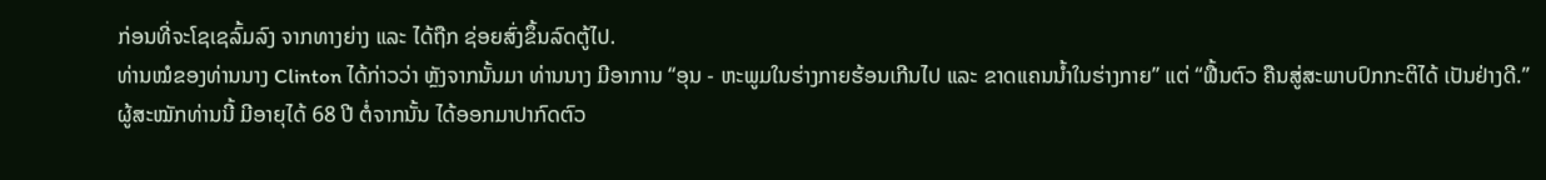ກ່ອນທີ່ຈະໂຊເຊລົ້ມລົງ ຈາກທາງຍ່າງ ແລະ ໄດ້ຖືກ ຊ່ອຍສົ່ງຂຶ້ນລົດຕູ້ໄປ.
ທ່ານໝໍຂອງທ່ານນາງ Clinton ໄດ້ກ່າວວ່າ ຫຼັງຈາກນັ້ນມາ ທ່ານນາງ ມີອາການ “ອຸນ - ຫະພູມໃນຮ່າງກາຍຮ້ອນເກີນໄປ ແລະ ຂາດແຄນນ້ຳໃນຮ່າງກາຍ” ແຕ່ “ຟື້ນຕົວ ຄືນສູ່ສະພາບປົກກະຕິໄດ້ ເປັນຢ່າງດີ.”
ຜູ້ສະໝັກທ່ານນີ້ ມີອາຍຸໄດ້ 68 ປີ ຕໍ່ຈາກນັ້ນ ໄດ້ອອກມາປາກົດຕົວ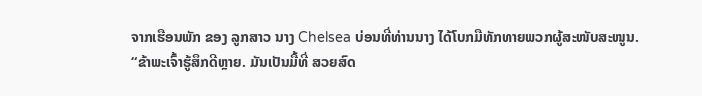ຈາກເຮືອນພັກ ຂອງ ລູກສາວ ນາງ Chelsea ບ່ອນທີ່ທ່ານນາງ ໄດ້ໂບກມືທັກທາຍພວກຜູ້ສະໜັບສະໜູນ.
“ຂ້າພະເຈົ້າຮູ້ສຶກດີຫຼາຍ. ມັນເປັນມື້ທີ່ ສວຍສົດ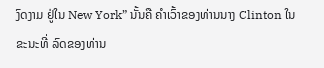ງົດງາມ ຢູ່ໃນ New York” ນັ້ນຄື ຄຳເວົ້າຂອງທ່ານນາງ Clinton ໃນຂະນະທີ່ ລົດຂອງທ່ານ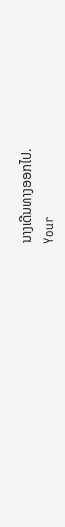ນາງເດີນທາງອອກໄປ.
Your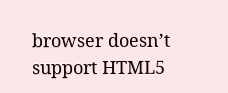browser doesn’t support HTML5